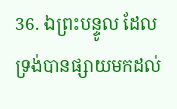36. ឯព្រះបន្ទូល ដែលទ្រង់បានផ្សាយមកដល់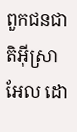ពួកជនជាតិអ៊ីស្រាអែល ដោ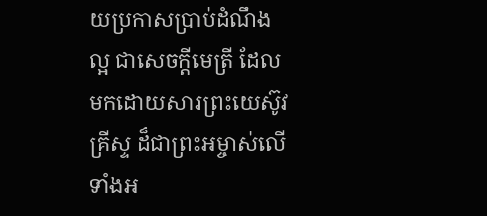យប្រកាសប្រាប់ដំណឹងល្អ ជាសេចក្ដីមេត្រី ដែលមកដោយសារព្រះយេស៊ូវគ្រីស្ទ ដ៏ជាព្រះអម្ចាស់លើទាំងអ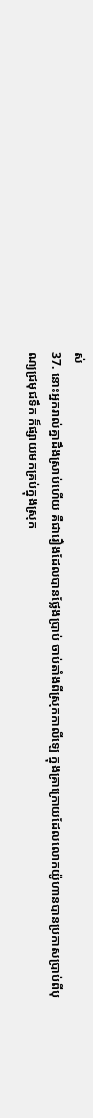ស់
37. នោះអ្នករាល់គ្នាដឹងស្រាប់ហើយ គឺជារឿងដែលបានថ្លែងប្រាប់ ចាប់តាំងពីស្រុកកាលីឡេ ក្នុងគ្រាក្រោយដែលលោកយ៉ូហានបានប្រកាសប្រាប់ពីបុណ្យជ្រមុជទឹក ក៏ផ្សាយមកគ្រប់ក្នុងស្រុក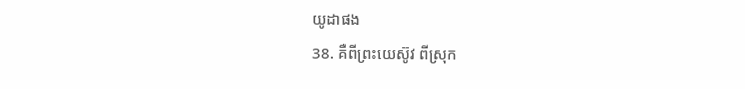យូដាផង
38. គឺពីព្រះយេស៊ូវ ពីស្រុក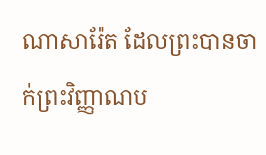ណាសារ៉ែត ដែលព្រះបានចាក់ព្រះវិញ្ញាណប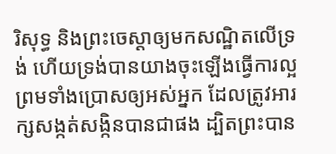រិសុទ្ធ និងព្រះចេស្តាឲ្យមកសណ្ឋិតលើទ្រង់ ហើយទ្រង់បានយាងចុះឡើងធ្វើការល្អ ព្រមទាំងប្រោសឲ្យអស់អ្នក ដែលត្រូវអារក្សសង្កត់សង្កិនបានជាផង ដ្បិតព្រះបាន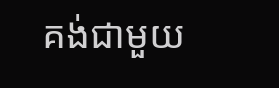គង់ជាមួយ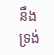នឹងទ្រង់